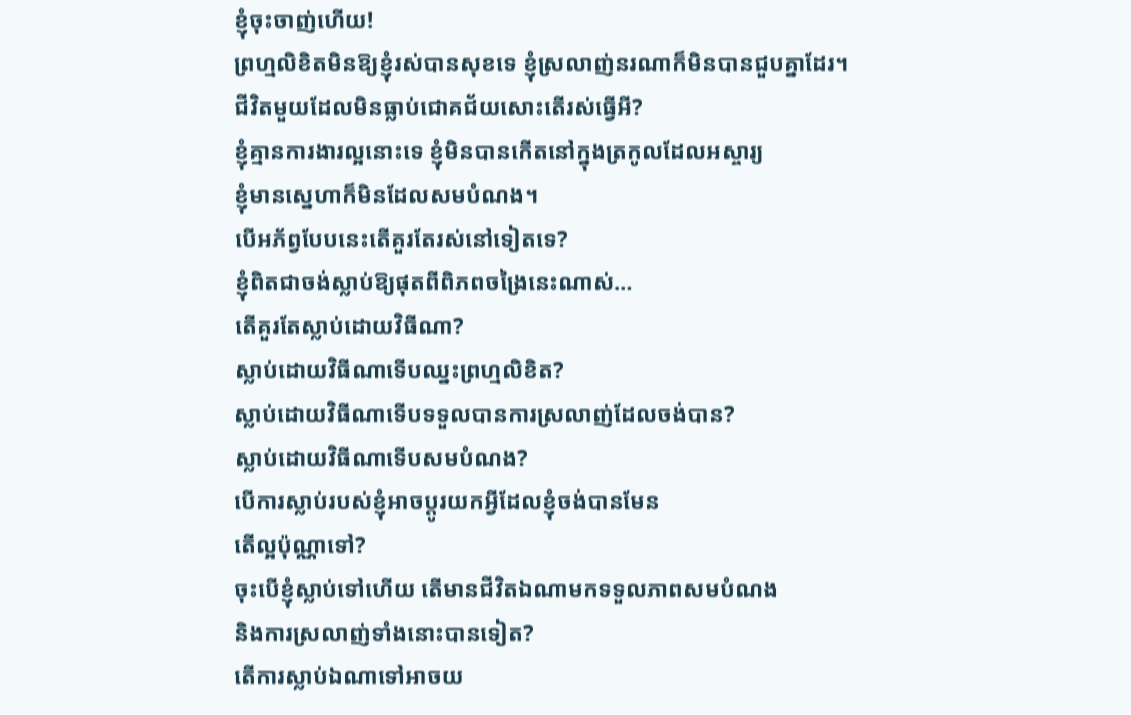ខ្ញុំចុះចាញ់ហើយ!
ព្រហ្មលិខិតមិនឱ្យខ្ញុំរស់បានសុខទេ ខ្ញុំស្រលាញ់នរណាក៏មិនបានជួបគ្នាដែរ។
ជីវិតមួយដែលមិនធ្លាប់ជោគជ័យសោះតើរស់ធ្វើអី?
ខ្ញុំគ្មានការងារល្អនោះទេ ខ្ញុំមិនបានកើតនៅក្នុងត្រកូលដែលអស្ចារ្យ
ខ្ញុំមានស្នេហាក៏មិនដែលសមបំណង។
បើអភ័ព្វបែបនេះតើគួរតែរស់នៅទៀតទេ?
ខ្ញុំពិតជាចង់ស្លាប់ឱ្យផុតពីពិភពចង្រៃនេះណាស់…
តើគួរតែស្លាប់ដោយវិធីណា?
ស្លាប់ដោយវិធីណាទើបឈ្នះព្រហ្មលិខិត?
ស្លាប់ដោយវិធីណាទើបទទួលបានការស្រលាញ់ដែលចង់បាន?
ស្លាប់ដោយវិធីណាទើបសមបំណង?
បើការស្លាប់របស់ខ្ញុំអាចប្តូរយកអ្វីដែលខ្ញុំចង់បានមែន
តើល្អប៉ុណ្ណាទៅ?
ចុះបើខ្ញុំស្លាប់ទៅហើយ តើមានជីវិតឯណាមកទទួលភាពសមបំណង
និងការស្រលាញ់ទាំងនោះបានទៀត?
តើការស្លាប់ឯណាទៅអាចយ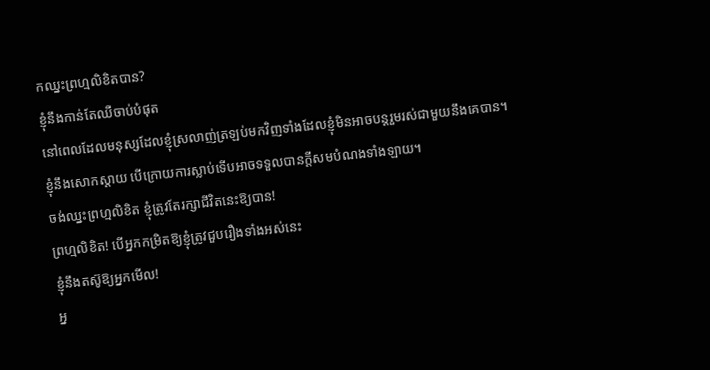កឈ្នះព្រហ្មលិខិតបាន?
ខ្ញុំនឹងកាន់តែឈឺចាប់បំផុត
នៅពេលដែលមនុស្សដែលខ្ញុំស្រលាញ់ត្រឡប់មកវិញទាំងដែលខ្ញុំមិនអាចបន្តរួមរស់ជាមួយនឹងគេបាន។
ខ្ញុំនឹងសោកស្តាយ បើក្រោយការស្លាប់ទើបអាចទទួលបានក្តីសមបំណងទាំងឡាយ។
ចង់ឈ្នះព្រហ្មលិខិត ខ្ញុំត្រូវតែរក្សាជីវិតនេះឱ្យបាន!
ព្រហ្មលិខិត! បើអ្នកកម្រិតឱ្យខ្ញុំត្រូវជួបរឿងទាំងអស់នេះ
ខ្ញុំនឹងតស៊ូឱ្យអ្នកមើល!
អ្ន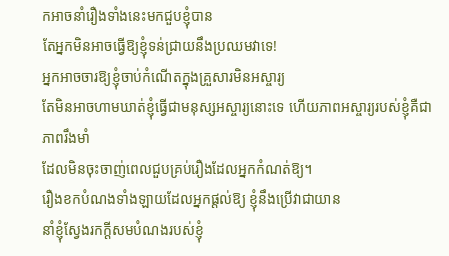កអាចនាំរឿងទាំងនេះមកជួបខ្ញុំបាន
តែអ្នកមិនអាចធ្វើឱ្យខ្ញុំទន់ជ្រាយនឹងប្រឈមវាទេ!
អ្នកអាចចារឱ្យខ្ញុំចាប់កំណើតក្នុងគ្រួសារមិនអស្ចារ្យ
តែមិនអាចហាមឃាត់ខ្ញុំធ្វើជាមនុស្សអស្ចារ្យនោះទេ ហើយភាពអស្ចារ្យរបស់ខ្ញុំគឺជាភាពរឹងមាំ
ដែលមិនចុះចាញ់ពេលជួបគ្រប់រឿងដែលអ្នកកំណត់ឱ្យ។
រឿងខកបំណងទាំងឡាយដែលអ្នកផ្តល់ឱ្យ ខ្ញុំនឹងប្រើវាជាយាន
នាំខ្ញុំស្វែងរកក្តីសមបំណងរបស់ខ្ញុំ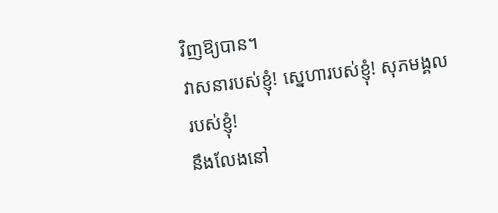វិញឱ្យបាន។
វាសនារបស់ខ្ញុំ! ស្នេហារបស់ខ្ញុំ! សុភមង្គលរបស់ខ្ញុំ!
នឹងលែងនៅ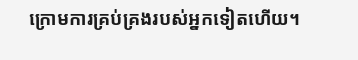ក្រោមការគ្រប់គ្រងរបស់អ្នកទៀតហើយ។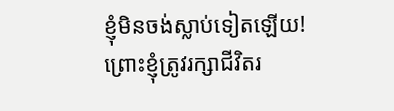ខ្ញុំមិនចង់ស្លាប់ទៀតឡើយ!
ព្រោះខ្ញុំត្រូវរក្សាជីវិតរ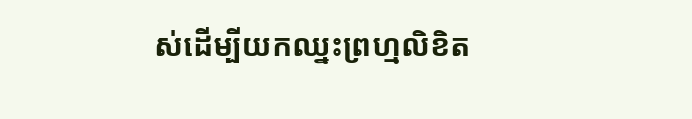ស់ដើម្បីយកឈ្នះព្រហ្មលិខិត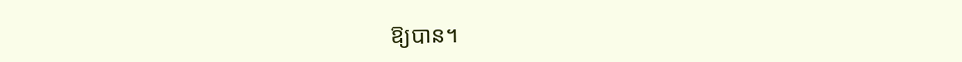ឱ្យបាន។